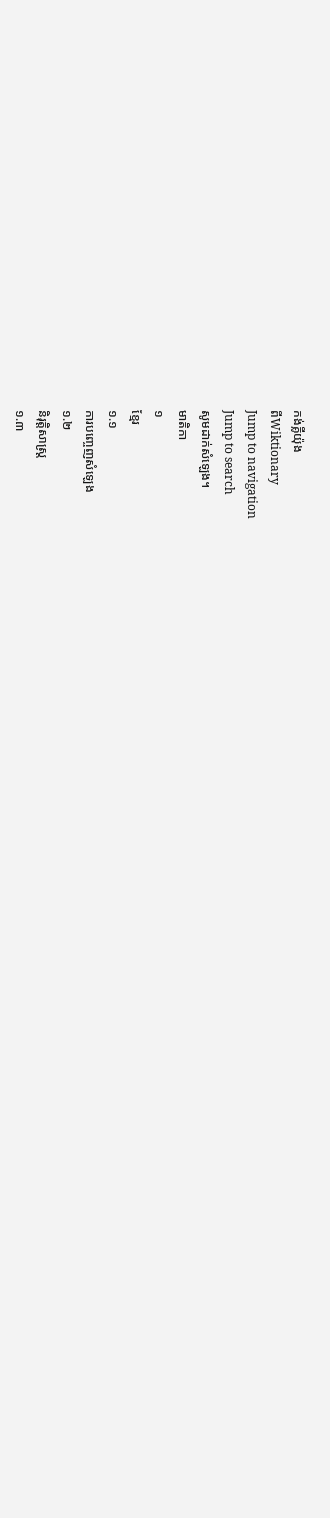កង់គ្លីយ៉ុង
ពីWiktionary
Jump to navigation
Jump to search
សូមដាក់សំឡេង។
មាតិកា
១
ខ្មែរ
១.១
ការបញ្ចេញសំឡេង
១.២
និរុត្តិសាស្ត្រ
១.៣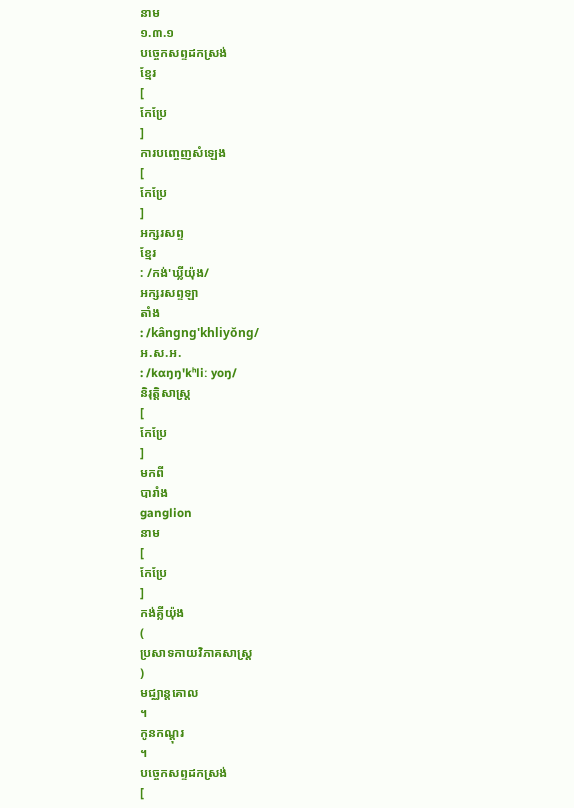នាម
១.៣.១
បច្ចេកសព្ទដកស្រង់
ខ្មែរ
[
កែប្រែ
]
ការបញ្ចេញសំឡេង
[
កែប្រែ
]
អក្សរសព្ទ
ខ្មែរ
: /កង់'ឃ្លីយ៉ុង/
អក្សរសព្ទឡា
តាំង
: /kângng'khliyŏng/
អ.ស.អ.
: /kɑŋŋ'kʰliː yoŋ/
និរុត្តិសាស្ត្រ
[
កែប្រែ
]
មកពី
បារាំង
ganglion
នាម
[
កែប្រែ
]
កង់គ្លីយ៉ុង
(
ប្រសាទកាយវិភាគសាស្ត្រ
)
មជ្ឈាន្តគោល
។
កូនកណ្ដុរ
។
បច្ចេកសព្ទដកស្រង់
[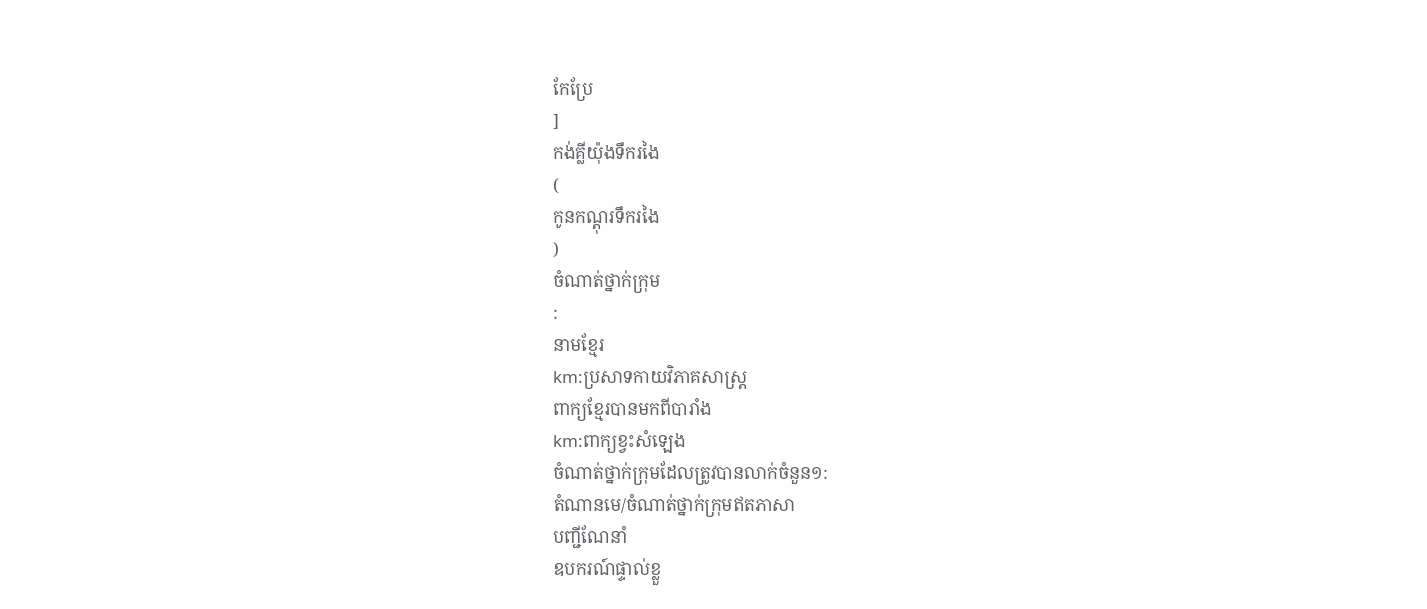កែប្រែ
]
កង់គ្លីយ៉ុងទឹករងៃ
(
កូនកណ្ដុរទឹករងៃ
)
ចំណាត់ថ្នាក់ក្រុម
:
នាមខ្មែរ
km:ប្រសាទកាយវិភាគសាស្ត្រ
ពាក្យខ្មែរបានមកពីបារាំង
km:ពាក្យខ្វះសំឡេង
ចំណាត់ថ្នាក់ក្រុមដែលត្រូវបានលាក់ចំនួន១:
តំណានមេ/ចំណាត់ថ្នាក់ក្រុមឥតភាសា
បញ្ជីណែនាំ
ឧបករណ៍ផ្ទាល់ខ្លួ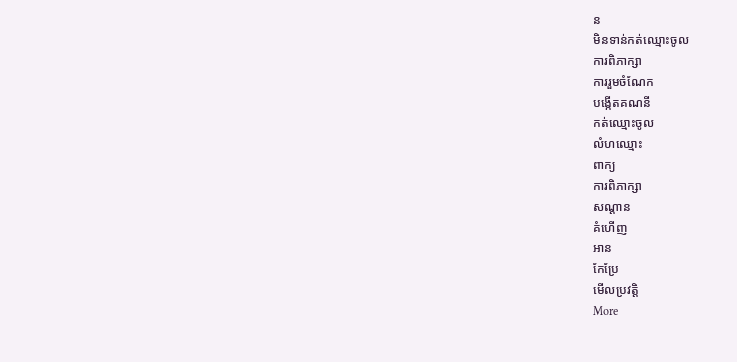ន
មិនទាន់កត់ឈ្មោះចូល
ការពិភាក្សា
ការរួមចំណែក
បង្កើតគណនី
កត់ឈ្មោះចូល
លំហឈ្មោះ
ពាក្យ
ការពិភាក្សា
សណ្ដាន
គំហើញ
អាន
កែប្រែ
មើលប្រវត្តិ
More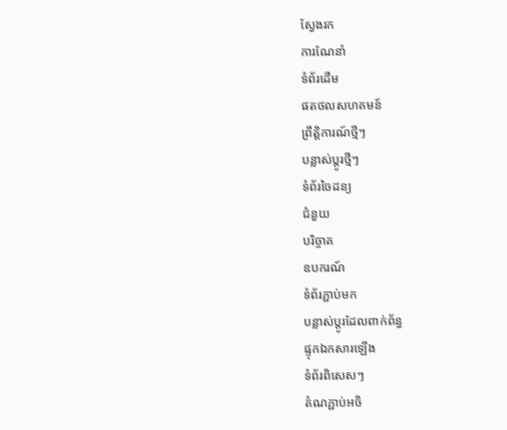ស្វែងរក
ការណែនាំ
ទំព័រដើម
ផតថលសហគមន៍
ព្រឹត្តិការណ៍ថ្មីៗ
បន្លាស់ប្ដូរថ្មីៗ
ទំព័រចៃដន្យ
ជំនួយ
បរិច្ចាគ
ឧបករណ៍
ទំព័រភ្ជាប់មក
បន្លាស់ប្ដូរដែលពាក់ព័ន្ធ
ផ្ទុកឯកសារឡើង
ទំព័រពិសេសៗ
តំណភ្ជាប់អចិ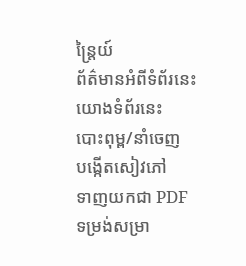ន្ត្រៃយ៍
ព័ត៌មានអំពីទំព័រនេះ
យោងទំព័រនេះ
បោះពុម្ព/នាំចេញ
បង្កើតសៀវភៅ
ទាញយកជា PDF
ទម្រង់សម្រា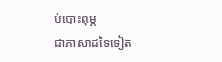ប់បោះពុម្ភ
ជាភាសាដទៃទៀត